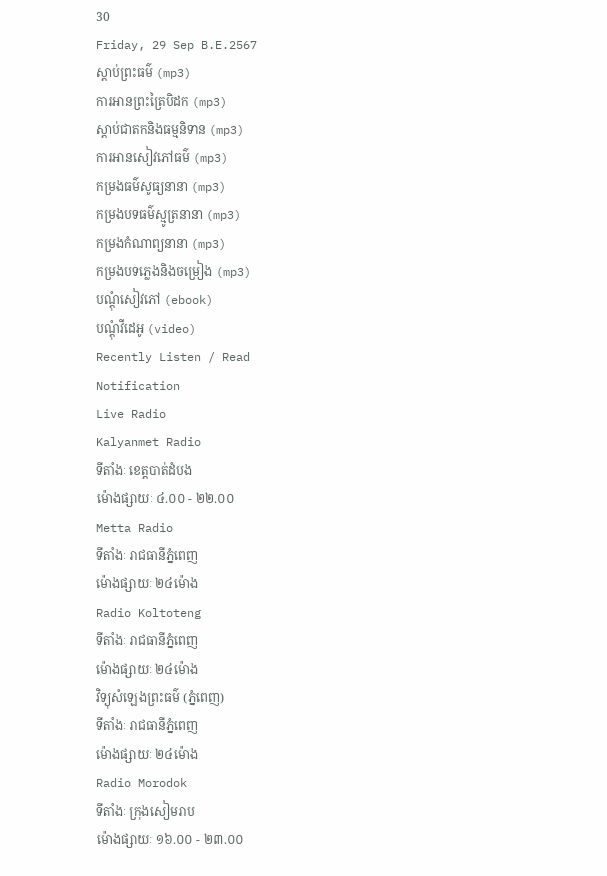30
Friday, 29 Sep B.E.2567
ស្តាប់ព្រះធម៌ (mp3)
ការអានព្រះត្រៃបិដក (mp3)
ស្តាប់ជាតកនិងធម្មនិទាន (mp3)
ការអានសៀវភៅធម៌ (mp3)
កម្រងធម៌សូធ្យនានា (mp3)
កម្រងបទធម៌ស្មូត្រនានា (mp3)
កម្រងកំណាព្យនានា (mp3)
កម្រងបទភ្លេងនិងចម្រៀង (mp3)
បណ្តុំសៀវភៅ (ebook)
បណ្តុំវីដេអូ (video)
Recently Listen / Read
Notification
Live Radio
Kalyanmet Radio
ទីតាំងៈ ខេត្តបាត់ដំបង
ម៉ោងផ្សាយៈ ៤.០០ - ២២.០០
Metta Radio
ទីតាំងៈ រាជធានីភ្នំពេញ
ម៉ោងផ្សាយៈ ២៤ម៉ោង
Radio Koltoteng
ទីតាំងៈ រាជធានីភ្នំពេញ
ម៉ោងផ្សាយៈ ២៤ម៉ោង
វិទ្យុសំឡេងព្រះធម៌ (ភ្នំពេញ)
ទីតាំងៈ រាជធានីភ្នំពេញ
ម៉ោងផ្សាយៈ ២៤ម៉ោង
Radio Morodok
ទីតាំងៈ ក្រុងសៀមរាប
ម៉ោងផ្សាយៈ ១៦.០០ - ២៣.០០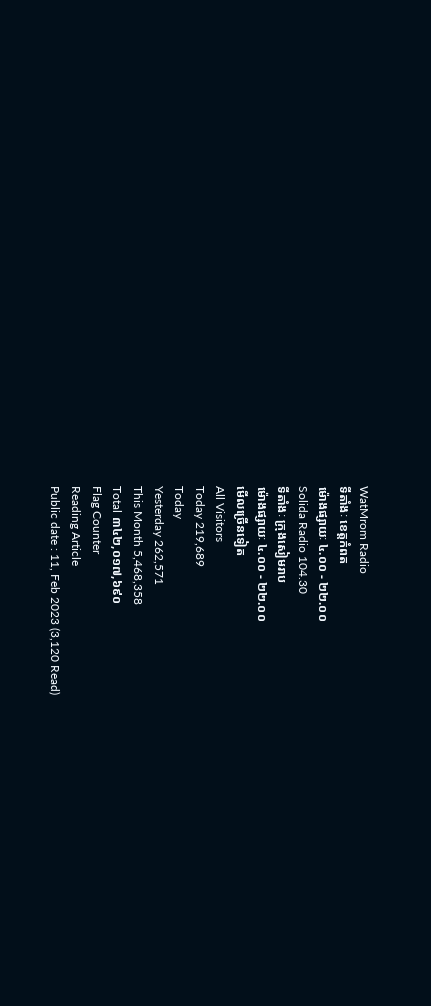WatMrom Radio
ទីតាំងៈ ខេត្តកំពត
ម៉ោងផ្សាយៈ ៤.០០ - ២២.០០
Solida Radio 104.30
ទីតាំងៈ ក្រុងសៀមរាប
ម៉ោងផ្សាយៈ ៤.០០ - ២២.០០
មើលច្រើនទៀត
All Visitors
Today 219,689
Today
Yesterday 262,571
This Month 5,468,358
Total ៣៤២,០១៧,៦៩០
Flag Counter
Reading Article
Public date : 11, Feb 2023 (3,120 Read)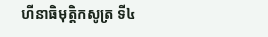ហីនាធិមុត្តិកសូត្រ ទី៤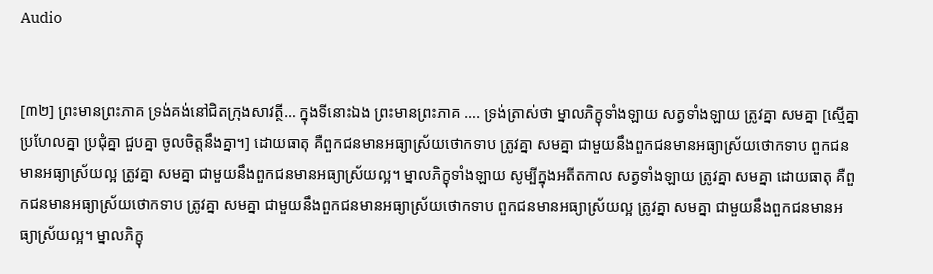Audio


[៣២] ព្រះមានព្រះភាគ ទ្រង់គង់នៅជិតក្រុងសាវត្ថី… ក្នុងទីនោះឯង ព្រះមានព្រះភាគ …. ទ្រង់ត្រាស់ថា ម្នាលភិក្ខុទាំងឡាយ សត្វទាំងឡាយ ត្រូវគ្នា សមគ្នា [ស្មើគ្នា ប្រហែលគ្នា ប្រជុំគ្នា ជួបគ្នា ចូលចិត្តនឹងគ្នា។] ដោយធាតុ គឺពួកជនមានអធ្យាស្រ័យថោកទាប ត្រូវគ្នា សមគ្នា ជាមួយនឹងពួកជនមានអធ្យាស្រ័យថោកទាប ពួកជនមានអធ្យាស្រ័យល្អ ត្រូវគ្នា សមគ្នា ជាមួយនឹងពួកជនមានអធ្យាស្រ័យល្អ។ ម្នាលភិក្ខុទាំងឡាយ សូម្បីក្នុងអតីតកាល សត្វទាំងឡាយ ត្រូវគ្នា សមគ្នា ដោយធាតុ គឺពួកជនមានអធ្យាស្រ័យថោកទាប ត្រូវគ្នា សមគ្នា ជាមួយនឹងពួកជនមានអធ្យាស្រ័យថោកទាប ពួកជនមានអធ្យាស្រ័យល្អ ត្រូវគ្នា សមគ្នា ជាមួយនឹងពួកជនមានអធ្យាស្រ័យល្អ។ ម្នាលភិក្ខុ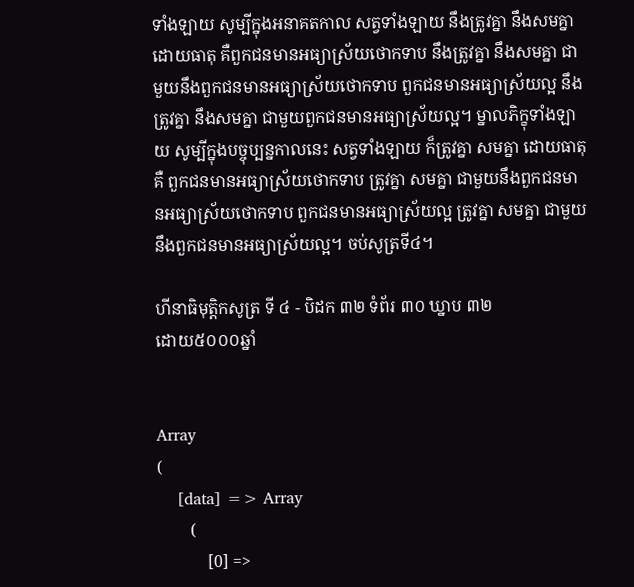ទាំងឡាយ សូម្បីក្នុងអនាគតកាល សត្វទាំងឡាយ នឹងត្រូវគ្នា នឹងសមគ្នា ដោយធាតុ គឺពួកជនមានអធ្យាស្រ័យថោកទាប នឹងត្រូវគ្នា នឹងសមគ្នា ជាមួយនឹងពួកជនមានអធ្យាស្រ័យថោកទាប ពួកជនមានអធ្យាស្រ័យល្អ នឹងត្រូវគ្នា នឹងសមគ្នា ជាមួយពួកជនមានអធ្យាស្រ័យល្អ។ ម្នាលភិក្ខុទាំងឡាយ សូម្បីក្នុងបច្ចុប្បន្នកាលនេះ សត្វទាំងឡាយ ក៏ត្រូវគ្នា សមគ្នា ដោយធាតុ គឺ ពួកជនមានអធ្យាស្រ័យថោកទាប ត្រូវគ្នា សមគ្នា ជាមួយនឹងពួកជនមានអធ្យាស្រ័យថោកទាប ពួកជនមានអធ្យាស្រ័យល្អ ត្រូវគ្នា សមគ្នា ជាមួយនឹងពួកជនមានអធ្យាស្រ័យល្អ។ ចប់សូត្រទី៤។

ហីនាធិមុត្តិកសូត្រ ទី ៤ - បិដក ៣២ ទំព័រ ៣០ ឃ្នាប ៣២
ដោយ៥០០០ឆ្នាំ


Array
(
    [data] => Array
        (
            [0] =>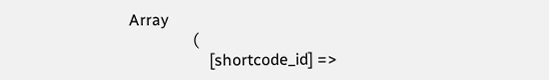Array
                (
                    [shortcode_id] =>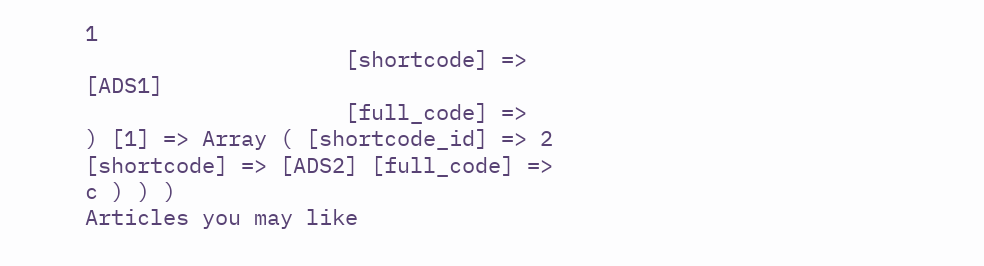1
                    [shortcode] => [ADS1]
                    [full_code] =>
) [1] => Array ( [shortcode_id] => 2 [shortcode] => [ADS2] [full_code] => c ) ) )
Articles you may like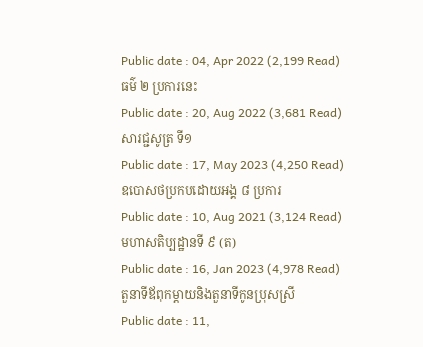Public date : 04, Apr 2022 (2,199 Read)
ធម៌ ២ ប្រការនេះ
Public date : 20, Aug 2022 (3,681 Read)
សារជ្ជសូត្រ ទី១
Public date : 17, May 2023 (4,250 Read)
ឧបោសថប្រកបដោយអង្គ ៨ ប្រការ
Public date : 10, Aug 2021 (3,124 Read)
មហាសតិប្បដ្ឋានទី ៩ (ត)
Public date : 16, Jan 2023 (4,978 Read)
តួនាទីឪពុកម្តាយនិងតួនាទីកូនប្រុសស្រី
Public date : 11,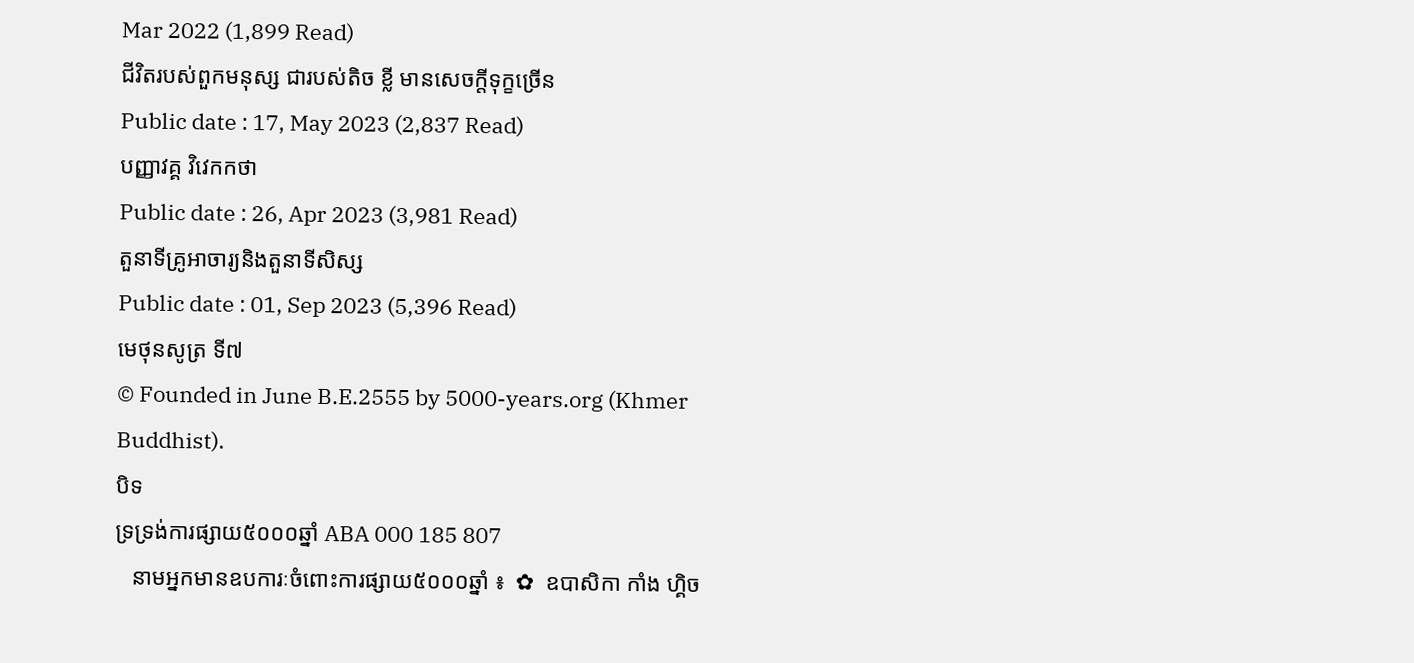Mar 2022 (1,899 Read)
ជីវិតរបស់ពួកមនុស្ស ជារបស់តិច ខ្លី មានសេចក្តីទុក្ខច្រើន
Public date : 17, May 2023 (2,837 Read)
បញ្ញាវគ្គ វិវេកកថា
Public date : 26, Apr 2023 (3,981 Read)
តួនាទីគ្រូអាចារ្យនិងតួនាទីសិស្ស
Public date : 01, Sep 2023 (5,396 Read)
មេថុនសូត្រ ទី៧
© Founded in June B.E.2555 by 5000-years.org (Khmer Buddhist).
បិទ
ទ្រទ្រង់ការផ្សាយ៥០០០ឆ្នាំ ABA 000 185 807
   នាមអ្នកមានឧបការៈចំពោះការផ្សាយ៥០០០ឆ្នាំ ៖  ✿  ឧបាសិកា កាំង ហ្គិច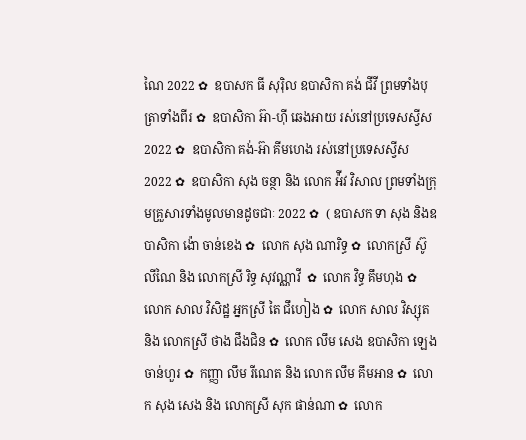ណៃ 2022 ✿  ឧបាសក ធី សុរ៉ិល ឧបាសិកា គង់ ជីវី ព្រមទាំងបុត្រាទាំងពីរ ✿  ឧបាសិកា អ៊ា-ហុី ឆេងអាយ រស់នៅប្រទេសស្វីស 2022 ✿  ឧបាសិកា គង់-អ៊ា គីមហេង រស់នៅប្រទេសស្វីស  2022 ✿  ឧបាសិកា សុង ចន្ថា និង លោក អ៉ីវ វិសាល ព្រមទាំងក្រុមគ្រួសារទាំងមូលមានដូចជាៈ 2022 ✿  ( ឧបាសក ទា សុង និងឧបាសិកា ង៉ោ ចាន់ខេង ✿  លោក សុង ណារិទ្ធ ✿  លោកស្រី ស៊ូ លីណៃ និង លោកស្រី រិទ្ធ សុវណ្ណាវី  ✿  លោក វិទ្ធ គឹមហុង ✿  លោក សាល វិសិដ្ឋ អ្នកស្រី តៃ ជឹហៀង ✿  លោក សាល វិស្សុត និង លោកស្រី ថាង ជឹងជិន ✿  លោក លឹម សេង ឧបាសិកា ឡេង ចាន់ហួរ ✿  កញ្ញា លឹម រីណេត និង លោក លឹម គឹមអាន ✿  លោក សុង សេង និង លោកស្រី សុក ផាន់ណា ✿  លោក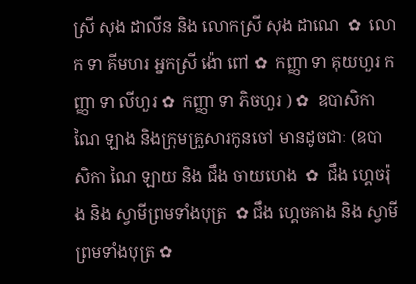ស្រី សុង ដាលីន និង លោកស្រី សុង ដាណេ  ✿  លោក ទា គីមហរ អ្នកស្រី ង៉ោ ពៅ ✿  កញ្ញា ទា គុយហួរ កញ្ញា ទា លីហួរ ✿  កញ្ញា ទា ភិចហួរ ) ✿  ឧបាសិកា ណៃ ឡាង និងក្រុមគ្រួសារកូនចៅ មានដូចជាៈ (ឧបាសិកា ណៃ ឡាយ និង ជឹង ចាយហេង  ✿  ជឹង ហ្គេចរ៉ុង និង ស្វាមីព្រមទាំងបុត្រ  ✿ ជឹង ហ្គេចគាង និង ស្វាមីព្រមទាំងបុត្រ ✿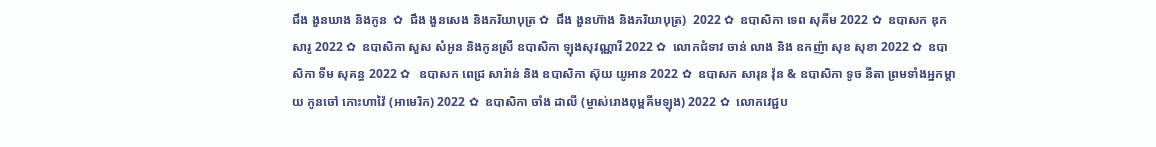ជឹង ងួនឃាង និងកូន  ✿  ជឹង ងួនសេង និងភរិយាបុត្រ ✿  ជឹង ងួនហ៊ាង និងភរិយាបុត្រ)  2022 ✿  ឧបាសិកា ទេព សុគីម 2022 ✿  ឧបាសក ឌុក សារូ 2022 ✿  ឧបាសិកា សួស សំអូន និងកូនស្រី ឧបាសិកា ឡុងសុវណ្ណារី 2022 ✿  លោកជំទាវ ចាន់ លាង និង ឧកញ៉ា សុខ សុខា 2022 ✿  ឧបាសិកា ទីម សុគន្ធ 2022 ✿   ឧបាសក ពេជ្រ សារ៉ាន់ និង ឧបាសិកា ស៊ុយ យូអាន 2022 ✿  ឧបាសក សារុន វ៉ុន & ឧបាសិកា ទូច នីតា ព្រមទាំងអ្នកម្តាយ កូនចៅ កោះហាវ៉ៃ (អាមេរិក) 2022 ✿  ឧបាសិកា ចាំង ដាលី (ម្ចាស់រោងពុម្ពគីមឡុង) 2022 ✿  លោកវេជ្ជប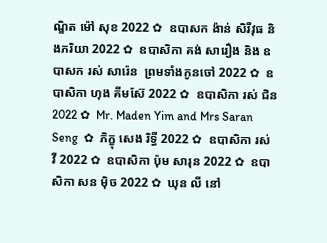ណ្ឌិត ម៉ៅ សុខ 2022 ✿  ឧបាសក ង៉ាន់ សិរីវុធ និងភរិយា 2022 ✿  ឧបាសិកា គង់ សារឿង និង ឧបាសក រស់ សារ៉េន  ព្រមទាំងកូនចៅ 2022 ✿  ឧបាសិកា ហុង គីមស៊ែ 2022 ✿  ឧបាសិកា រស់ ជិន 2022 ✿  Mr. Maden Yim and Mrs Saran Seng  ✿  ភិក្ខុ សេង រិទ្ធី 2022 ✿  ឧបាសិកា រស់ វី 2022 ✿  ឧបាសិកា ប៉ុម សារុន 2022 ✿  ឧបាសិកា សន ម៉ិច 2022 ✿  ឃុន លី នៅ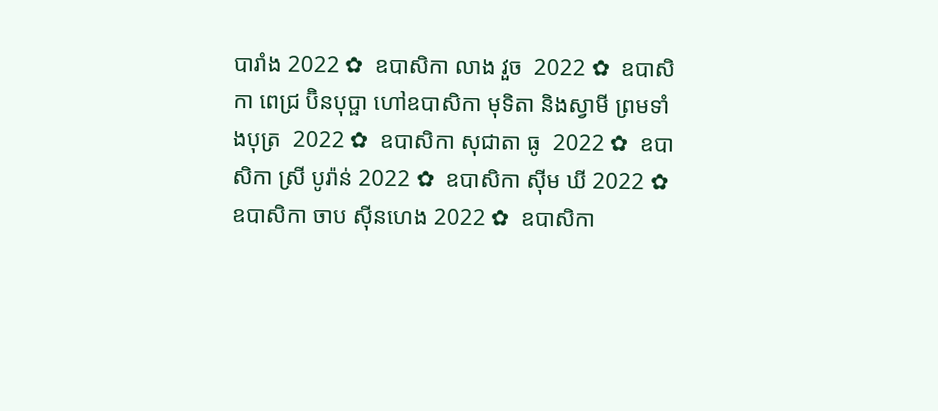បារាំង 2022 ✿  ឧបាសិកា លាង វួច  2022 ✿  ឧបាសិកា ពេជ្រ ប៊ិនបុប្ផា ហៅឧបាសិកា មុទិតា និងស្វាមី ព្រមទាំងបុត្រ  2022 ✿  ឧបាសិកា សុជាតា ធូ  2022 ✿  ឧបាសិកា ស្រី បូរ៉ាន់ 2022 ✿  ឧបាសិកា ស៊ីម ឃី 2022 ✿  ឧបាសិកា ចាប ស៊ីនហេង 2022 ✿  ឧបាសិកា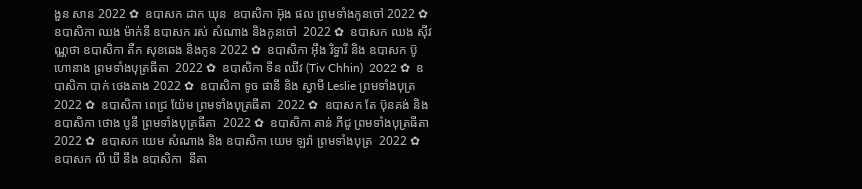ងួន សាន 2022 ✿  ឧបាសក ដាក ឃុន  ឧបាសិកា អ៊ុង ផល ព្រមទាំងកូនចៅ 2022 ✿  ឧបាសិកា ឈង ម៉ាក់នី ឧបាសក រស់ សំណាង និងកូនចៅ  2022 ✿  ឧបាសក ឈង សុីវណ្ណថា ឧបាសិកា តឺក សុខឆេង និងកូន 2022 ✿  ឧបាសិកា អុឹង រិទ្ធារី និង ឧបាសក ប៊ូ ហោនាង ព្រមទាំងបុត្រធីតា  2022 ✿  ឧបាសិកា ទីន ឈីវ (Tiv Chhin)  2022 ✿  ឧបាសិកា បាក់ ថេងគាង 2022 ✿  ឧបាសិកា ទូច ផានី និង ស្វាមី Leslie ព្រមទាំងបុត្រ  2022 ✿  ឧបាសិកា ពេជ្រ យ៉ែម ព្រមទាំងបុត្រធីតា  2022 ✿  ឧបាសក តែ ប៊ុនគង់ និង ឧបាសិកា ថោង បូនី ព្រមទាំងបុត្រធីតា  2022 ✿  ឧបាសិកា តាន់ ភីជូ ព្រមទាំងបុត្រធីតា  2022 ✿  ឧបាសក យេម សំណាង និង ឧបាសិកា យេម ឡរ៉ា ព្រមទាំងបុត្រ  2022 ✿  ឧបាសក លី ឃី នឹង ឧបាសិកា  នីតា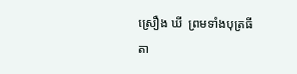ស្រឿង ឃី  ព្រមទាំងបុត្រធីតា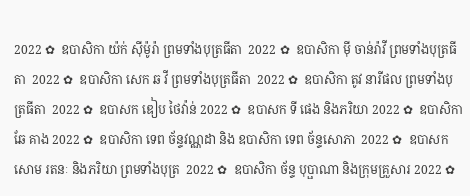2022 ✿  ឧបាសិកា យ៉ក់ សុីម៉ូរ៉ា ព្រមទាំងបុត្រធីតា  2022 ✿  ឧបាសិកា មុី ចាន់រ៉ាវី ព្រមទាំងបុត្រធីតា  2022 ✿  ឧបាសិកា សេក ឆ វី ព្រមទាំងបុត្រធីតា  2022 ✿  ឧបាសិកា តូវ នារីផល ព្រមទាំងបុត្រធីតា  2022 ✿  ឧបាសក ឌៀប ថៃវ៉ាន់ 2022 ✿  ឧបាសក ទី ផេង និងភរិយា 2022 ✿  ឧបាសិកា ឆែ គាង 2022 ✿  ឧបាសិកា ទេព ច័ន្ទវណ្ណដា និង ឧបាសិកា ទេព ច័ន្ទសោភា  2022 ✿  ឧបាសក សោម រតនៈ និងភរិយា ព្រមទាំងបុត្រ  2022 ✿  ឧបាសិកា ច័ន្ទ បុប្ផាណា និងក្រុមគ្រួសារ 2022 ✿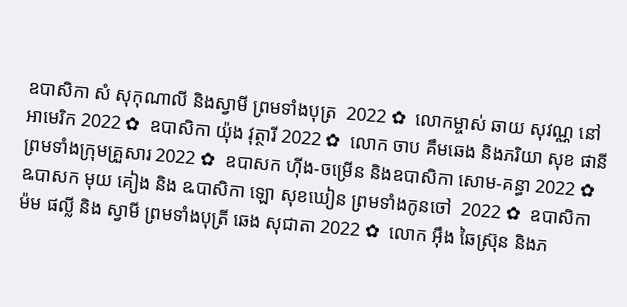ឧបាសិកា សំ សុកុណាលី និងស្វាមី ព្រមទាំងបុត្រ  2022 ✿  លោកម្ចាស់ ឆាយ សុវណ្ណ នៅអាមេរិក 2022 ✿  ឧបាសិកា យ៉ុង វុត្ថារី 2022 ✿  លោក ចាប គឹមឆេង និងភរិយា សុខ ផានី ព្រមទាំងក្រុមគ្រួសារ 2022 ✿  ឧបាសក ហ៊ីង-ចម្រើន និងឧបាសិកា សោម-គន្ធា 2022 ✿  ឩបាសក មុយ គៀង និង ឩបាសិកា ឡោ សុខឃៀន ព្រមទាំងកូនចៅ  2022 ✿  ឧបាសិកា ម៉ម ផល្លី និង ស្វាមី ព្រមទាំងបុត្រី ឆេង សុជាតា 2022 ✿  លោក អ៊ឹង ឆៃស្រ៊ុន និងភ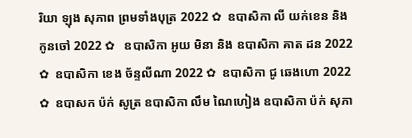រិយា ឡុង សុភាព ព្រមទាំងបុត្រ 2022 ✿  ឧបាសិកា លី យក់ខេន និងកូនចៅ 2022 ✿   ឧបាសិកា អូយ មិនា និង ឧបាសិកា គាត ដន 2022 ✿  ឧបាសិកា ខេង ច័ន្ទលីណា 2022 ✿  ឧបាសិកា ជូ ឆេងហោ 2022 ✿  ឧបាសក ប៉ក់ សូត្រ ឧបាសិកា លឹម ណៃហៀង ឧបាសិកា ប៉ក់ សុភា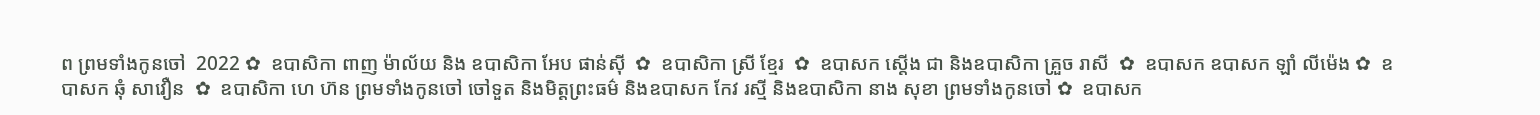ព ព្រមទាំងកូនចៅ  2022 ✿  ឧបាសិកា ពាញ ម៉ាល័យ និង ឧបាសិកា អែប ផាន់ស៊ី  ✿  ឧបាសិកា ស្រី ខ្មែរ  ✿  ឧបាសក ស្តើង ជា និងឧបាសិកា គ្រួច រាសី  ✿  ឧបាសក ឧបាសក ឡាំ លីម៉េង ✿  ឧបាសក ឆុំ សាវឿន  ✿  ឧបាសិកា ហេ ហ៊ន ព្រមទាំងកូនចៅ ចៅទួត និងមិត្តព្រះធម៌ និងឧបាសក កែវ រស្មី និងឧបាសិកា នាង សុខា ព្រមទាំងកូនចៅ ✿  ឧបាសក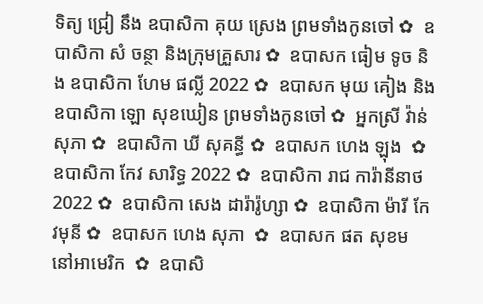ទិត្យ ជ្រៀ នឹង ឧបាសិកា គុយ ស្រេង ព្រមទាំងកូនចៅ ✿  ឧបាសិកា សំ ចន្ថា និងក្រុមគ្រួសារ ✿  ឧបាសក ធៀម ទូច និង ឧបាសិកា ហែម ផល្លី 2022 ✿  ឧបាសក មុយ គៀង និងឧបាសិកា ឡោ សុខឃៀន ព្រមទាំងកូនចៅ ✿  អ្នកស្រី វ៉ាន់ សុភា ✿  ឧបាសិកា ឃី សុគន្ធី ✿  ឧបាសក ហេង ឡុង  ✿  ឧបាសិកា កែវ សារិទ្ធ 2022 ✿  ឧបាសិកា រាជ ការ៉ានីនាថ 2022 ✿  ឧបាសិកា សេង ដារ៉ារ៉ូហ្សា ✿  ឧបាសិកា ម៉ារី កែវមុនី ✿  ឧបាសក ហេង សុភា  ✿  ឧបាសក ផត សុខម នៅអាមេរិក  ✿  ឧបាសិ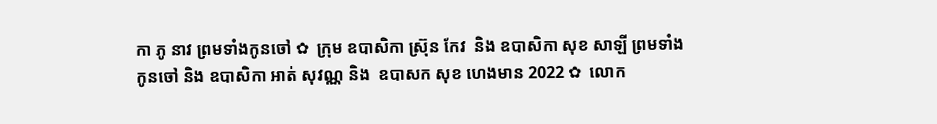កា ភូ នាវ ព្រមទាំងកូនចៅ ✿  ក្រុម ឧបាសិកា ស្រ៊ុន កែវ  និង ឧបាសិកា សុខ សាឡី ព្រមទាំងកូនចៅ និង ឧបាសិកា អាត់ សុវណ្ណ និង  ឧបាសក សុខ ហេងមាន 2022 ✿  លោក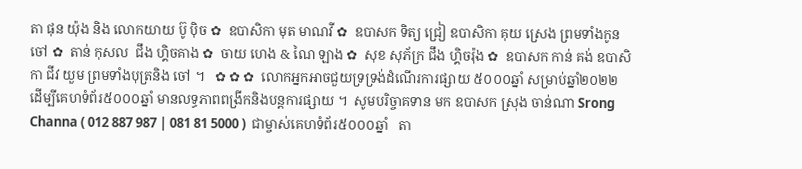តា ផុន យ៉ុង និង លោកយាយ ប៊ូ ប៉ិច ✿  ឧបាសិកា មុត មាណវី ✿  ឧបាសក ទិត្យ ជ្រៀ ឧបាសិកា គុយ ស្រេង ព្រមទាំងកូនចៅ ✿  តាន់ កុសល  ជឹង ហ្គិចគាង ✿  ចាយ ហេង & ណៃ ឡាង ✿  សុខ សុភ័ក្រ ជឹង ហ្គិចរ៉ុង ✿  ឧបាសក កាន់ គង់ ឧបាសិកា ជីវ យួម ព្រមទាំងបុត្រនិង ចៅ ។   ✿ ✿ ✿  លោកអ្នកអាចជួយទ្រទ្រង់ដំណើរការផ្សាយ ៥០០០ឆ្នាំ សម្រាប់ឆ្នាំ២០២២  ដើម្បីគេហទំព័រ៥០០០ឆ្នាំ មានលទ្ធភាពពង្រីកនិងបន្តការផ្សាយ ។  សូមបរិច្ចាគទាន មក ឧបាសក ស្រុង ចាន់ណា Srong Channa ( 012 887 987 | 081 81 5000 )  ជាម្ចាស់គេហទំព័រ៥០០០ឆ្នាំ   តា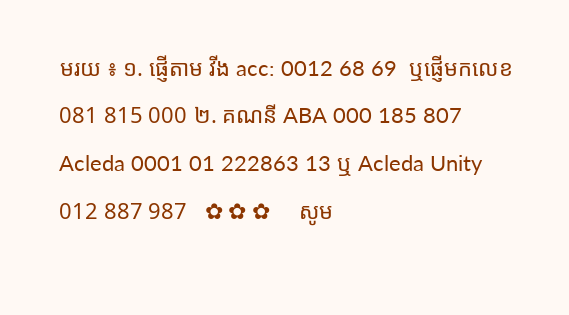មរយ ៖ ១. ផ្ញើតាម វីង acc: 0012 68 69  ឬផ្ញើមកលេខ 081 815 000 ២. គណនី ABA 000 185 807 Acleda 0001 01 222863 13 ឬ Acleda Unity 012 887 987   ✿ ✿ ✿     សូម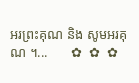អរព្រះគុណ និង សូមអរគុណ ។...       ✿  ✿  ✿